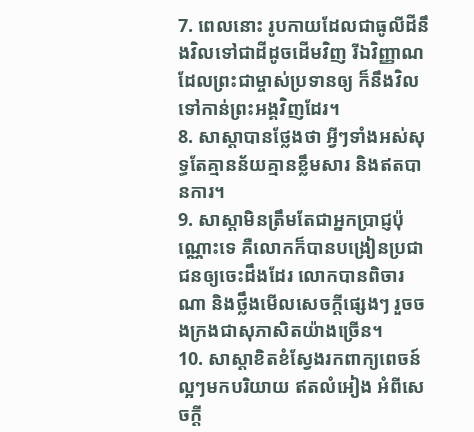7. ពេលនោះ រូបកាយដែលជាធូលីដីនឹងវិលទៅជាដីដូចដើមវិញ រីឯវិញ្ញាណ ដែលព្រះជាម្ចាស់ប្រទានឲ្យ ក៏នឹងវិលទៅកាន់ព្រះអង្គវិញដែរ។
8. សាស្ដាបានថ្លែងថា អ្វីៗទាំងអស់សុទ្ធតែគ្មានន័យគ្មានខ្លឹមសារ និងឥតបានការ។
9. សាស្ដាមិនត្រឹមតែជាអ្នកប្រាជ្ញប៉ុណ្ណោះទេ គឺលោកក៏បានបង្រៀនប្រជាជនឲ្យចេះដឹងដែរ លោកបានពិចារណា និងថ្លឹងមើលសេចក្ដីផ្សេងៗ រួចចងក្រងជាសុភាសិតយ៉ាងច្រើន។
10. សាស្ដាខិតខំស្វែងរកពាក្យពេចន៍ល្អៗមកបរិយាយ ឥតលំអៀង អំពីសេចក្ដី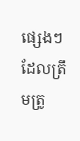ផ្សេងៗដែលត្រឹមត្រូ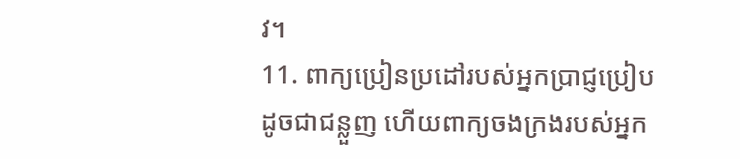វ។
11. ពាក្យប្រៀនប្រដៅរបស់អ្នកប្រាជ្ញប្រៀបដូចជាជន្លួញ ហើយពាក្យចងក្រងរបស់អ្នក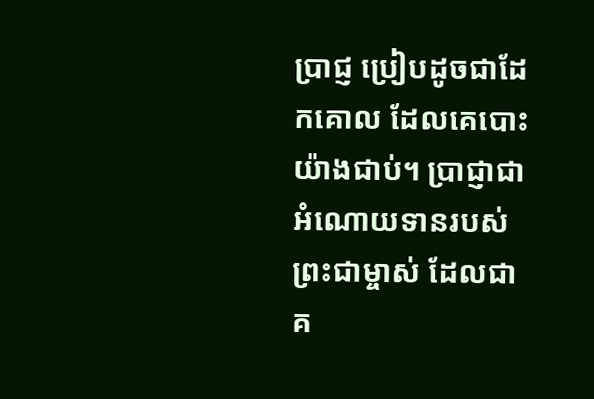ប្រាជ្ញ ប្រៀបដូចជាដែកគោល ដែលគេបោះយ៉ាងជាប់។ ប្រាជ្ញាជាអំណោយទានរបស់ព្រះជាម្ចាស់ ដែលជាគ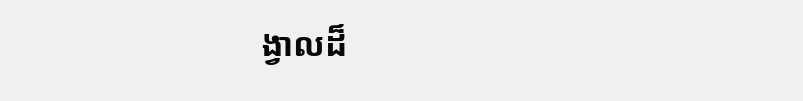ង្វាលដ៏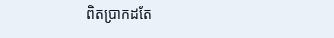ពិតប្រាកដតែ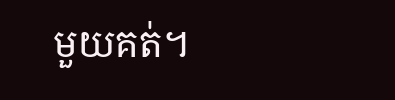មួយគត់។